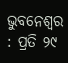ଭୁବନେଶ୍ୱର : ପ୍ରତି ୨୯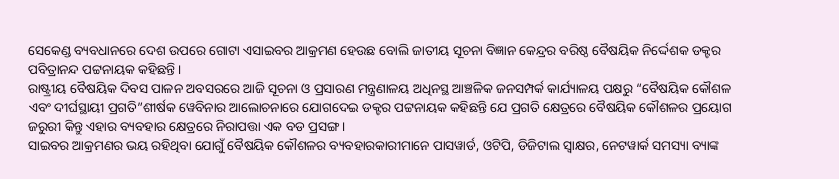ସେକେଣ୍ଡ ବ୍ୟବଧାନରେ ଦେଶ ଉପରେ ଗୋଟା ଏସାଇବର ଆକ୍ରମଣ ହେଉଛ ବୋଲି ଜାତୀୟ ସୂଚନା ବିଜ୍ଞାନ କେନ୍ଦ୍ରର ବରିଷ୍ଠ ବୈଷୟିକ ନିର୍ଦ୍ଦେଶକ ଡକ୍ଟର ପବିତ୍ରାନନ୍ଦ ପଟ୍ଟନାୟକ କହିଛନ୍ତି ।
ରାଷ୍ଟ୍ରୀୟ ବୈଷୟିକ ଦିବସ ପାଳନ ଅବସରରେ ଆଜି ସୂଚନା ଓ ପ୍ରସାରଣ ମନ୍ତ୍ରଣାଳୟ ଅଧିନସ୍ଥ ଆଞ୍ଚଳିକ ଜନସମ୍ପର୍କ କାର୍ଯ୍ୟାଳୟ ପକ୍ଷରୁ “ବୈଷୟିକ କୌଶଳ ଏବଂ ଦୀର୍ଘସ୍ଥାୟୀ ପ୍ରଗତି”ଶୀର୍ଷକ ୱେବିନାର ଆଲୋଚନାରେ ଯୋଗଦେଇ ଡକ୍ଟର ପଟ୍ଟନାୟକ କହିଛନ୍ତି ଯେ ପ୍ରଗତି କ୍ଷେତ୍ରରେ ବୈଷୟିକ କୌଶଳର ପ୍ରୟୋଗ ଜରୁରୀ କିନ୍ତୁ ଏହାର ବ୍ୟବହାର କ୍ଷେତ୍ରରେ ନିରାପତ୍ତା ଏକ ବଡ ପ୍ରସଙ୍ଗ ।
ସାଇବର ଆକ୍ରମଣର ଭୟ ରହିଥିବା ଯୋଗୁଁ ବୈଷୟିକ କୌଶଳର ବ୍ୟବହାରକାରୀମାନେ ପାସୱାର୍ଡ, ଓଟିପି, ଡିଜିଟାଲ ସ୍ୱାକ୍ଷର, ନେଟୱାର୍କ ସମସ୍ୟା ବ୍ୟାଙ୍କ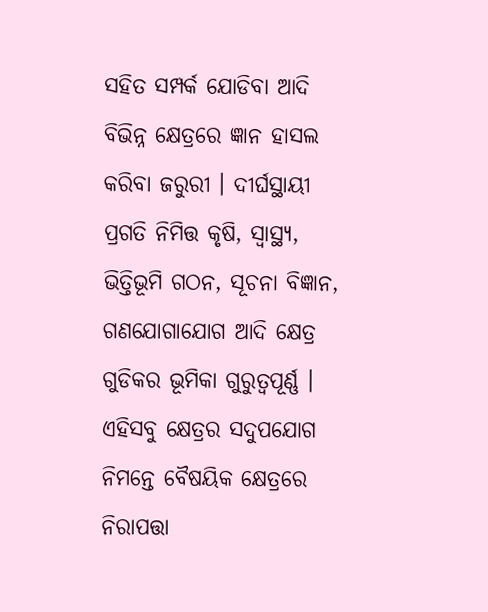ସହିତ ସମ୍ପର୍କ ଯୋଡିବା ଆଦି ବିଭିନ୍ନ କ୍ଷେତ୍ରରେ ଜ୍ଞାନ ହାସଲ କରିବା ଜରୁରୀ । ଦୀର୍ଘସ୍ଥାୟୀ ପ୍ରଗତି ନିମିତ୍ତ କୃଷି, ସ୍ୱାସ୍ଥ୍ୟ, ଭିତ୍ତିଭୂମି ଗଠନ, ସୂଚନା ବିଜ୍ଞାନ, ଗଣଯୋଗାଯୋଗ ଆଦି କ୍ଷେତ୍ର ଗୁଡିକର ଭୂମିକା ଗୁରୁତ୍ୱପୂର୍ଣ୍ଣ । ଏହିସବୁ କ୍ଷେତ୍ରର ସଦୁପଯୋଗ ନିମନ୍ତେ ବୈଷୟିକ କ୍ଷେତ୍ରରେ ନିରାପତ୍ତା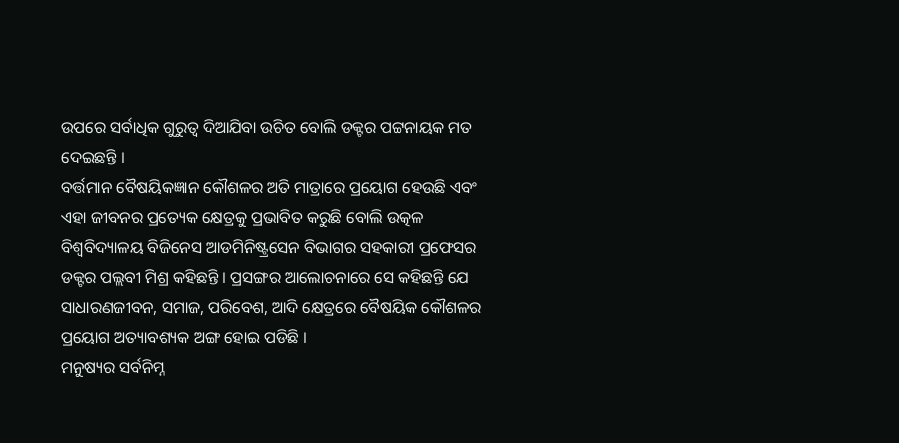ଉପରେ ସର୍ବାଧିକ ଗୁରୁତ୍ୱ ଦିଆଯିବା ଉଚିତ ବୋଲି ଡକ୍ଟର ପଟ୍ଟନାୟକ ମତ ଦେଇଛନ୍ତି ।
ବର୍ତ୍ତମାନ ବୈଷୟିକଜ୍ଞାନ କୌଶଳର ଅତି ମାତ୍ରାରେ ପ୍ରୟୋଗ ହେଉଛି ଏବଂ ଏହା ଜୀବନର ପ୍ରତ୍ୟେକ କ୍ଷେତ୍ରକୁ ପ୍ରଭାବିତ କରୁଛି ବୋଲି ଉତ୍କଳ ବିଶ୍ୱବିଦ୍ୟାଳୟ ବିଜିନେସ ଆଡମିନିଷ୍ଟ୍ରସେନ ବିଭାଗର ସହକାରୀ ପ୍ରଫେସର ଡକ୍ଟର ପଲ୍ଲବୀ ମିଶ୍ର କହିଛନ୍ତି । ପ୍ରସଙ୍ଗର ଆଲୋଚନାରେ ସେ କହିଛନ୍ତି ଯେ ସାଧାରଣଜୀବନ, ସମାଜ, ପରିବେଶ, ଆଦି କ୍ଷେତ୍ରରେ ବୈଷୟିକ କୌଶଳର ପ୍ରୟୋଗ ଅତ୍ୟାବଶ୍ୟକ ଅଙ୍ଗ ହୋଇ ପଡିଛି ।
ମନୁଷ୍ୟର ସର୍ବନିମ୍ନ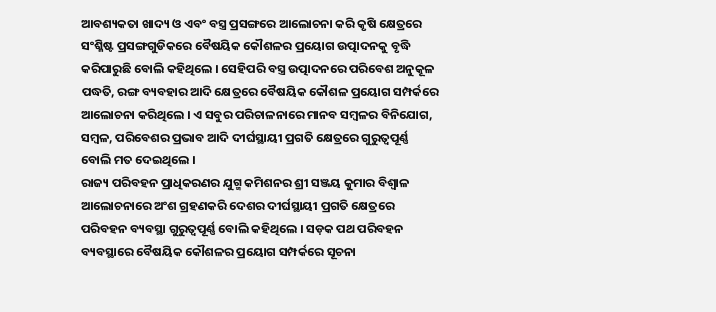ଆବଶ୍ୟକତା ଖାଦ୍ୟ ଓ ଏବଂ ବସ୍ତ୍ର ପ୍ରସଙ୍ଗରେ ଆଲୋଚନା କରି କୃଷି କ୍ଷେତ୍ରରେ ସଂଶ୍ଳିଷ୍ଟ ପ୍ରସଙ୍ଗଗୁଡିକରେ ବୈଷୟିକ କୌଶଳର ପ୍ରୟୋଗ ଉତ୍ପାଦନକୁ ବୃଦ୍ଧି କରିପାରୁଛି ବୋଲି କହିଥିଲେ । ସେହିପରି ବସ୍ତ୍ର ଉତ୍ପାଦନରେ ପରିବେଶ ଅନୁକୂଳ ପଦ୍ଧତି, ରଙ୍ଗ ବ୍ୟବହାର ଆଦି କ୍ଷେତ୍ରରେ ବୈଷୟିକ କୌଶଳ ପ୍ରୟୋଗ ସମ୍ପର୍କରେ ଆଲୋଚନା କରିଥିଲେ । ଏ ସବୁର ପରିଚାଳନାରେ ମାନବ ସମ୍ବଳର ବିନିଯୋଗ, ସମ୍ବଳ, ପରିବେଶର ପ୍ରଭାବ ଆଦି ଦୀର୍ଘସ୍ଥାୟୀ ପ୍ରଗତି କ୍ଷେତ୍ରରେ ଗୁରୁତ୍ୱପୂର୍ଣ୍ଣ ବୋଲି ମତ ଦେଇଥିଲେ ।
ରାଜ୍ୟ ପରିବହନ ପ୍ରାଧିକରଣର ଯୁଗ୍ମ କମିଶନର ଶ୍ରୀ ସଞ୍ଜୟ କୁମାର ବିଶ୍ୱାଳ ଆଲୋଚନାରେ ଅଂଶ ଗ୍ରହଣକରି ଦେଶର ଦୀର୍ଘସ୍ଥାୟୀ ପ୍ରଗତି କ୍ଷେତ୍ରରେ ପରିବହନ ବ୍ୟବସ୍ଥା ଗୁରୁତ୍ୱପୂର୍ଣ୍ଣ ବୋଲି କହିଥିଲେ । ସଡ଼କ ପଥ ପରିବହନ ବ୍ୟବସ୍ଥାରେ ବୈଷୟିକ କୌଶଳର ପ୍ରୟୋଗ ସମ୍ପର୍କରେ ସୂଚନା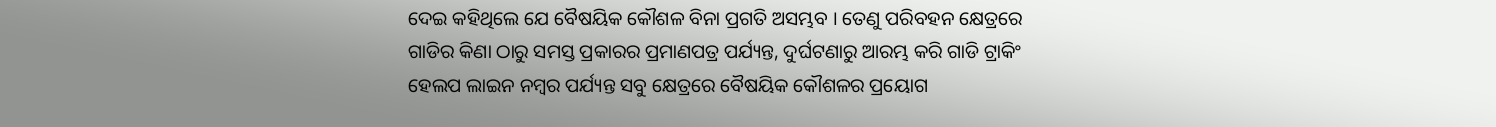ଦେଇ କହିଥିଲେ ଯେ ବୈଷୟିକ କୌଶଳ ବିନା ପ୍ରଗତି ଅସମ୍ଭବ । ତେଣୁ ପରିବହନ କ୍ଷେତ୍ରରେ ଗାଡିର କିଣା ଠାରୁ ସମସ୍ତ ପ୍ରକାରର ପ୍ରମାଣପତ୍ର ପର୍ଯ୍ୟନ୍ତ, ଦୁର୍ଘଟଣାରୁ ଆରମ୍ଭ କରି ଗାଡି ଟ୍ରାକିଂ ହେଲପ ଲାଇନ ନମ୍ବର ପର୍ଯ୍ୟନ୍ତ ସବୁ କ୍ଷେତ୍ରରେ ବୈଷୟିକ କୌଶଳର ପ୍ରୟୋଗ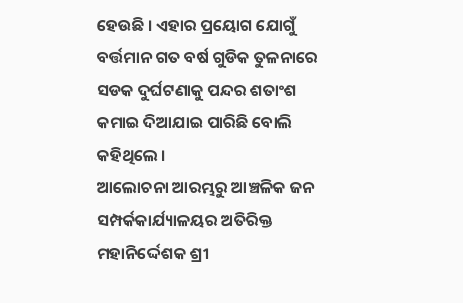ହେଉଛି । ଏହାର ପ୍ରୟୋଗ ଯୋଗୁଁ ବର୍ତ୍ତମାନ ଗତ ବର୍ଷ ଗୁଡିକ ତୁଳନାରେ ସଡକ ଦୁର୍ଘଟଣାକୁ ପନ୍ଦର ଶତାଂଶ କମାଇ ଦିଆଯାଇ ପାରିଛି ବୋଲି କହିଥିଲେ ।
ଆଲୋଚନା ଆରମ୍ଭରୁ ଆଞ୍ଚଳିକ ଜନ ସମ୍ପର୍କକାର୍ଯ୍ୟାଳୟର ଅତିରିକ୍ତ ମହାନିର୍ଦ୍ଦେଶକ ଶ୍ରୀ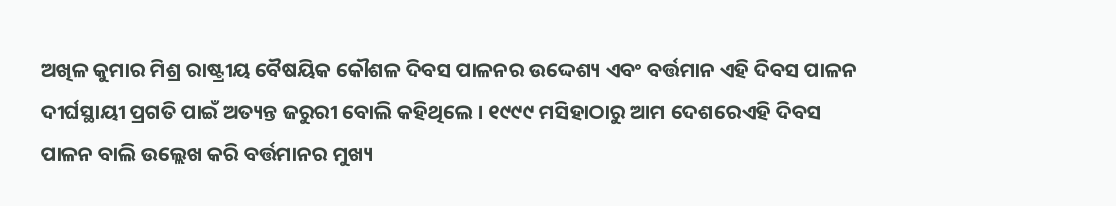ଅଖିଳ କୁମାର ମିଶ୍ର ରାଷ୍ଟ୍ରୀୟ ବୈଷୟିକ କୌଶଳ ଦିବସ ପାଳନର ଉଦ୍ଦେଶ୍ୟ ଏବଂ ବର୍ତ୍ତମାନ ଏହି ଦିବସ ପାଳନ ଦୀର୍ଘସ୍ଥାୟୀ ପ୍ରଗତି ପାଇଁ ଅତ୍ୟନ୍ତ ଜରୁରୀ ବୋଲି କହିଥିଲେ । ୧୯୯୯ ମସିହାଠାରୁ ଆମ ଦେଶରେଏହି ଦିବସ ପାଳନ ବାଲି ଉଲ୍ଲେଖ କରି ବର୍ତ୍ତମାନର ମୁଖ୍ୟ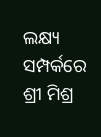ଲକ୍ଷ୍ୟ ସମ୍ପର୍କରେ ଶ୍ରୀ ମିଶ୍ର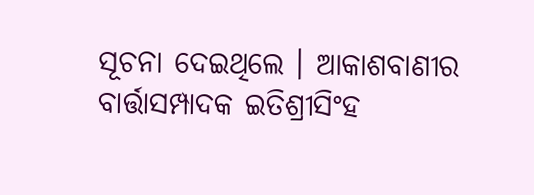ସୂଚନା ଦେଇଥିଲେ । ଆକାଶବାଣୀର ବାର୍ତ୍ତାସମ୍ପାଦକ ଇତିଶ୍ରୀସିଂହ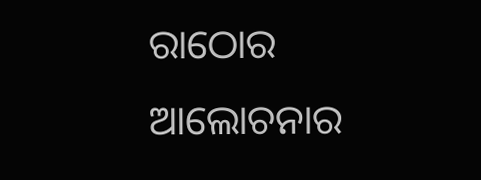ରାଠୋର ଆଲୋଚନାର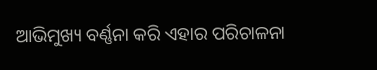ଆଭିମୁଖ୍ୟ ବର୍ଣ୍ଣନା କରି ଏହାର ପରିଚାଳନା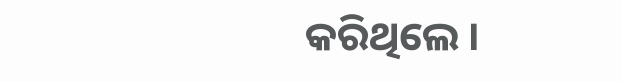କରିଥିଲେ ।